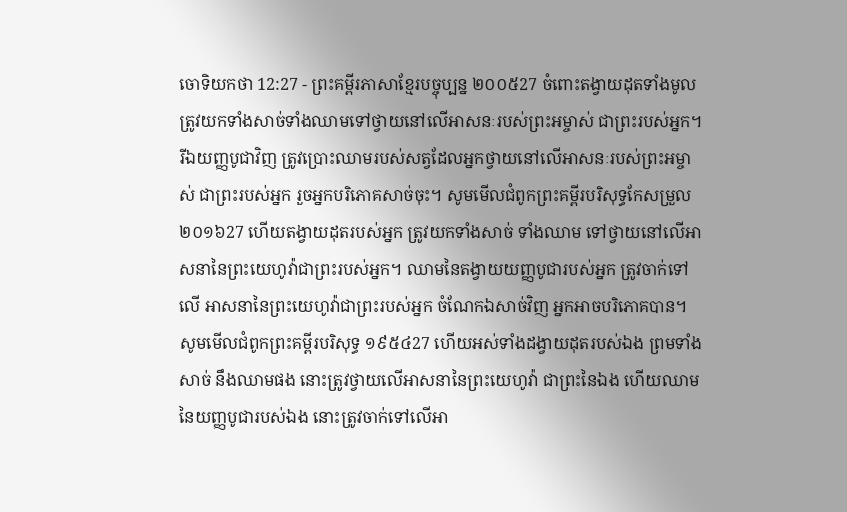ចោទិយកថា 12:27 - ព្រះគម្ពីរភាសាខ្មែរបច្ចុប្បន្ន ២០០៥27 ចំពោះតង្វាយដុតទាំងមូល ត្រូវយកទាំងសាច់ទាំងឈាមទៅថ្វាយនៅលើអាសនៈរបស់ព្រះអម្ចាស់ ជាព្រះរបស់អ្នក។ រីឯយញ្ញបូជាវិញ ត្រូវប្រោះឈាមរបស់សត្វដែលអ្នកថ្វាយនៅលើអាសនៈរបស់ព្រះអម្ចាស់ ជាព្រះរបស់អ្នក រួចអ្នកបរិភោគសាច់ចុះ។ សូមមើលជំពូកព្រះគម្ពីរបរិសុទ្ធកែសម្រួល ២០១៦27 ហើយតង្វាយដុតរបស់អ្នក ត្រូវយកទាំងសាច់ ទាំងឈាម ទៅថ្វាយនៅលើអាសនានៃព្រះយេហូវ៉ាជាព្រះរបស់អ្នក។ ឈាមនៃតង្វាយយញ្ញបូជារបស់អ្នក ត្រូវចាក់ទៅលើ អាសនានៃព្រះយេហូវ៉ាជាព្រះរបស់អ្នក ចំណែកឯសាច់វិញ អ្នកអាចបរិភោគបាន។ សូមមើលជំពូកព្រះគម្ពីរបរិសុទ្ធ ១៩៥៤27 ហើយអស់ទាំងដង្វាយដុតរបស់ឯង ព្រមទាំងសាច់ នឹងឈាមផង នោះត្រូវថ្វាយលើអាសនានៃព្រះយេហូវ៉ា ជាព្រះនៃឯង ហើយឈាមនៃយញ្ញបូជារបស់ឯង នោះត្រូវចាក់ទៅលើអា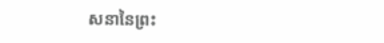សនានៃព្រះ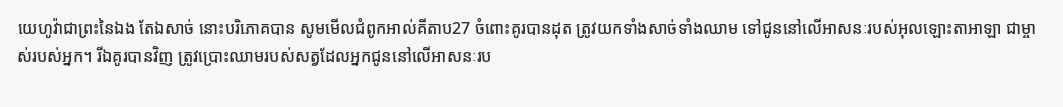យេហូវ៉ាជាព្រះនៃឯង តែឯសាច់ នោះបរិភោគបាន សូមមើលជំពូកអាល់គីតាប27 ចំពោះគូរបានដុត ត្រូវយកទាំងសាច់ទាំងឈាម ទៅជូននៅលើអាសនៈរបស់អុលឡោះតាអាឡា ជាម្ចាស់របស់អ្នក។ រីឯគូរបានវិញ ត្រូវប្រោះឈាមរបស់សត្វដែលអ្នកជូននៅលើអាសនៈរប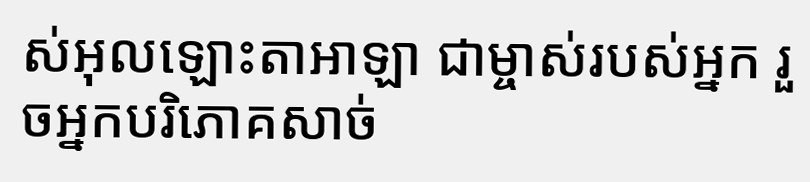ស់អុលឡោះតាអាឡា ជាម្ចាស់របស់អ្នក រួចអ្នកបរិភោគសាច់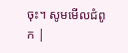ចុះ។ សូមមើលជំពូក |